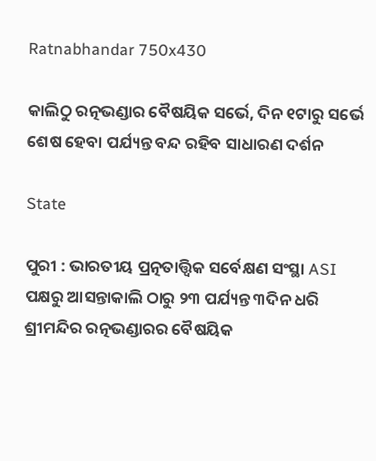Ratnabhandar 750x430

କାଲିଠୁ ରତ୍ନଭଣ୍ଡାର ବୈଷୟିକ ସର୍ଭେ, ଦିନ ୧ଟାରୁ ସର୍ଭେ ଶେଷ ହେବା ପର୍ଯ୍ୟନ୍ତ ବନ୍ଦ ରହିବ ସାଧାରଣ ଦର୍ଶନ

State

ପୁରୀ : ଭାରତୀୟ ପ୍ରତ୍ନତାତ୍ତ୍ବିକ ସର୍ବେକ୍ଷଣ ସଂସ୍ଥା ASI ପକ୍ଷରୁ ଆସନ୍ତାକାଲି ଠାରୁ ୨୩ ପର୍ଯ୍ୟନ୍ତ ୩ଦିନ ଧରି ଶ୍ରୀମନ୍ଦିର ରତ୍ନଭଣ୍ଡାରର ବୈଷୟିକ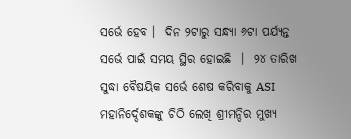ସର୍ଭେ ହେବ ।  ଦିନ ୨ଟାରୁ ସନ୍ଧ୍ୟା ୬ଟା ପର୍ଯ୍ୟନ୍ତ ସର୍ଭେ ପାଇଁ ସମୟ ସ୍ଥିର ହୋଇଛି  ।  ୨୪ ତାରିଖ ସୁଦ୍ଧା ବୈଷୟିକ ସର୍ଭେ ଶେଷ କରିବାକୁ ASI  ମହାନିର୍ଦ୍ଦେଶକଙ୍କୁ ଚିଠି ଲେଖି ଶ୍ରୀମନ୍ଦିର ମୁଖ୍ୟ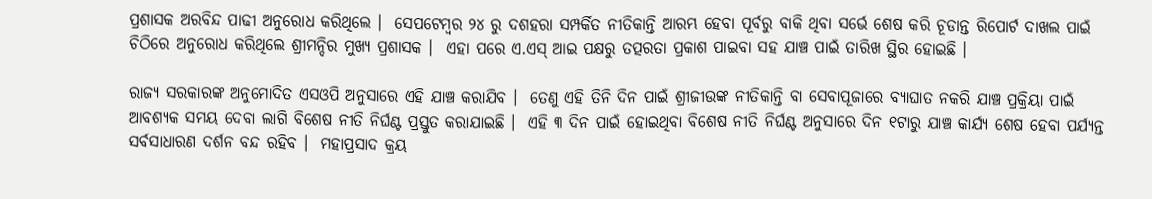ପ୍ରଶାସକ ଅରବିନ୍ଦ ପାଢୀ ଅନୁରୋଧ କରିଥିଲେ ।  ସେପଟେମ୍ବର ୨୪ ରୁ ଦଶହରା ସମ୍ପର୍କିତ ନୀତିକାନ୍ତି ଆରମ୍ଭ ହେବା ପୂର୍ବରୁ ବାକି ଥିବା ସର୍ଭେ ଶେଷ କରି ଚୂଡାନ୍ତ ରିପୋର୍ଟ ଦାଖଲ ପାଇଁ ଚିଠିରେ ଅନୁରୋଧ କରିଥିଲେ ଶ୍ରୀମନ୍ଦିର ମୁଖ୍ୟ ପ୍ରଶାସକ ।  ଏହା ପରେ ଏ.ଏସ୍ ଆଇ ପକ୍ଷରୁ ତତ୍ପରତା ପ୍ରକାଶ ପାଇବା ସହ ଯାଞ୍ଚ ପାଇଁ ତାରିଖ ସ୍ଥିର ହୋଇଛି ।

ରାଜ୍ୟ ସରକାରଙ୍କ ଅନୁମୋଦିତ ଏସଓପି ଅନୁସାରେ ଏହି ଯାଞ୍ଚ କରାଯିବ ।  ତେଣୁ ଏହି ତିନି ଦିନ ପାଇଁ ଶ୍ରୀଜୀଉଙ୍କ ନୀତିକାନ୍ତି ବା ସେବାପୂଜାରେ ବ୍ୟାଘାତ ନକରି ଯାଞ୍ଚ ପ୍ରକ୍ରିୟା ପାଇଁ ଆବଶ୍ୟକ ସମୟ ଦେବା ଲାଗି ବିଶେଷ ନୀତି ନିର୍ଘଣ୍ଟ ପ୍ରସ୍ତୁତ କରାଯାଇଛି ।  ଏହି ୩ ଦିନ ପାଇଁ ହୋଇଥିବା ବିଶେଷ ନୀତି ନିର୍ଘଣ୍ଟ ଅନୁସାରେ ଦିନ ୧ଟାରୁ ଯାଞ୍ଚ କାର୍ଯ୍ୟ ଶେଷ ହେବା ପର୍ଯ୍ୟନ୍ତ ସର୍ବସାଧାରଣ ଦର୍ଶନ ବନ୍ଦ ରହିବ ।  ମହାପ୍ରସାଦ କ୍ରୟ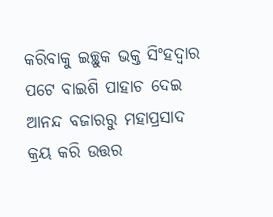କରିବାକୁ ଇଚ୍ଛୁକ ଭକ୍ତ ସିଂହଦ୍ଵାର ପଟେ ବାଇଶି ପାହାଚ ଦେଇ ଆନନ୍ଦ ବଜାରରୁ ମହାପ୍ରସାଦ କ୍ରୟ କରି ଉତ୍ତର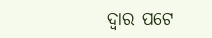ଦ୍ୱାର ପଟେ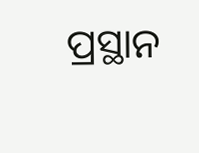ପ୍ରସ୍ଥାନ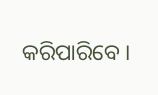କରିପାରିବେ ।